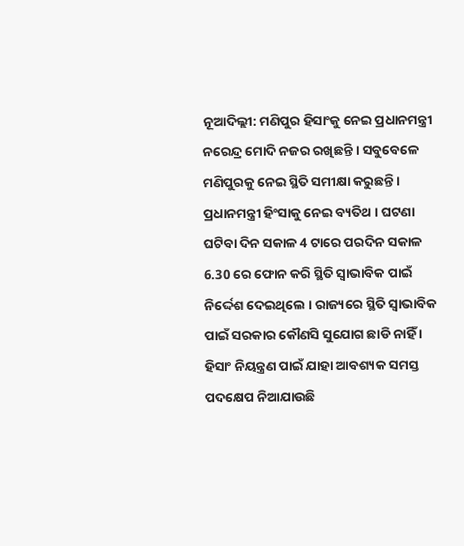ନୂଆଦିଲ୍ଲୀ: ମଣିପୁର ହିସାଂକୁ ନେଇ ପ୍ରଧାନମନ୍ତ୍ରୀ ନରେନ୍ଦ୍ର ମୋଦି ନଜର ରଖିଛନ୍ତି । ସବୁବେଳେ ମଣିପୁରକୁ ନେଇ ସ୍ଥିତି ସମୀକ୍ଷା କରୁଛନ୍ତି । ପ୍ରଧାନମନ୍ତ୍ରୀ ହିଂସାକୁ ନେଇ ବ୍ୟତିଥ । ଘଟଣା ଘଟିବା ଦିନ ସକାଳ 4 ଟାରେ ପରଦିନ ସକାଳ 6.30 ରେ ଫୋନ କରି ସ୍ଥିତି ସ୍ବାଭାବିକ ପାଇଁ ନିର୍ଦ୍ଦେଶ ଦେଇଥିଲେ । ରାଜ୍ୟରେ ସ୍ଥିତି ସ୍ବାଭାବିକ ପାଇଁ ସରକାର କୌଣସି ସୁଯୋଗ ଛାଡି ନାହିଁ । ହିସାଂ ନିୟନ୍ତ୍ରଣ ପାଇଁ ଯାହା ଆବଶ୍ୟକ ସମସ୍ତ ପଦକ୍ଷେପ ନିଆଯାଉଛି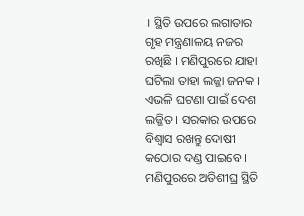। ସ୍ଥିତି ଉପରେ ଲଗାତାର ଗୃହ ମନ୍ତ୍ରଣାଳୟ ନଜର ରଖିଛି । ମଣିପୁରରେ ଯାହା ଘଟିଲା ତାହା ଲଜ୍ଜା ଜନକ । ଏଭଳି ଘଟଣା ପାଇଁ ଦେଶ ଲଜ୍ଜିତ । ସରକାର ଉପରେ ବିଶ୍ବାସ ରଖନ୍ତୁ ଦୋଷୀ କଠୋର ଦଣ୍ଡ ପାଇବେ । ମଣିପୁରରେ ଅତିଶୀଘ୍ର ସ୍ଥିତି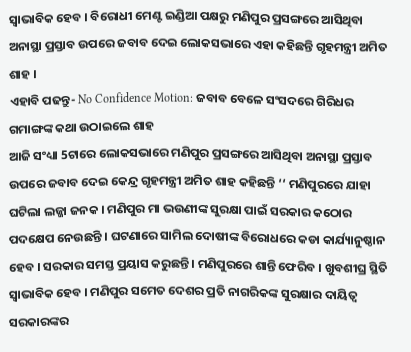ସ୍ବାଭାବିକ ହେବ । ବିରୋଧୀ ମେଣ୍ଟ ଇଣ୍ଡିଆ ପକ୍ଷରୁ ମଣିପୁର ପ୍ରସଙ୍ଗରେ ଆସିଥିବା ଅନାସ୍ଥା ପ୍ରସ୍ତାବ ଉପରେ ଜବାବ ଦେଇ ଲୋକସଭାରେ ଏହା କହିଛନ୍ତି ଗୃହମନ୍ତ୍ରୀ ଅମିତ ଶାହ ।
ଏହାବି ପଢନ୍ତୁ- No Confidence Motion: ଜବାବ ବେଳେ ସଂସଦରେ ଗିରିଧର ଗମାଙ୍ଗଙ୍କ କଥା ଉଠାଇଲେ ଶାହ
ଆଜି ସଂଧ୍ୟା 5ଟାରେ ଲୋକସଭାରେ ମଣିପୁର ପ୍ରସଙ୍ଗରେ ଆସିଥିବା ଅନାସ୍ଥା ପ୍ରସ୍ତାବ ଉପରେ ଜବାବ ଦେଇ କେନ୍ଦ୍ର ଗୃହମନ୍ତ୍ରୀ ଅମିତ ଶାହ କହିଛନ୍ତି ‘‘ ମଣିପୁରରେ ଯାହା ଘଟିଲା ଲଜ୍ଜା ଜନକ । ମଣିପୁର ମା ଭଉଣୀଙ୍କ ସୁରକ୍ଷା ପାଇଁ ସରକାର କଠୋର ପଦକ୍ଷେପ ନେଉଛନ୍ତି । ଘଟଣାରେ ସାମିଲ ଦୋଷୀଙ୍କ ବିରୋଧରେ କଡା କାର୍ଯ୍ୟାନୁଷ୍ଠାନ ହେବ । ସରକାର ସମସ୍ତ ପ୍ରୟାସ କରୁଛନ୍ତି । ମଣିପୁରରେ ଶାନ୍ତି ଫେରିବ । ଖୁବଶୀଘ୍ର ସ୍ଥିତି ସ୍ବାଭାବିକ ହେବ । ମଣିପୁର ସମେତ ଦେଶର ପ୍ରତି ନାଗରିକଙ୍କ ସୁରକ୍ଷାର ଦାୟିତ୍ବ ସରକାରଙ୍କର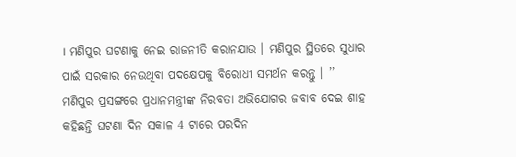। ମଣିପୁର ଘଟଣାକୁ ନେଇ ରାଜନୀତି କରାନଯାଉ । ମଣିପୁର ସ୍ଥିତରେ ସୁଧାର ପାଇଁ ସରକାର ନେଉଥିବା ପଦକ୍ଷେପକୁ ବିରୋଧୀ ସମର୍ଥନ କରନ୍ତୁ । ’’
ମଣିପୁର ପ୍ରସଙ୍ଗରେ ପ୍ରଧାନମନ୍ତ୍ରୀଙ୍କ ନିରବତା ଅଭିଯୋଗର ଜବାବ ଦେଇ ଶାହ କହିଛନ୍ତି ଘଟଣା ଦିନ ସକାଳ 4 ଟାରେ ପରଦିନ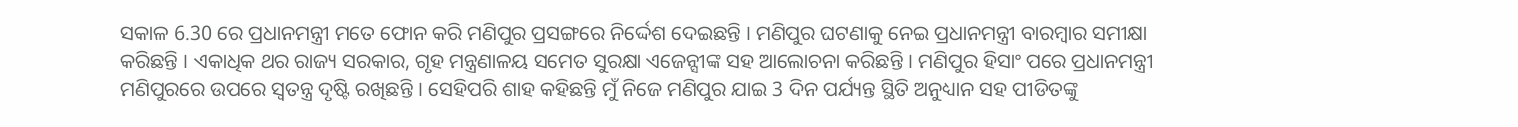ସକାଳ 6.30 ରେ ପ୍ରଧାନମନ୍ତ୍ରୀ ମତେ ଫୋନ କରି ମଣିପୁର ପ୍ରସଙ୍ଗରେ ନିର୍ଦ୍ଦେଶ ଦେଇଛନ୍ତି । ମଣିପୁର ଘଟଣାକୁ ନେଇ ପ୍ରଧାନମନ୍ତ୍ରୀ ବାରମ୍ବାର ସମୀକ୍ଷା କରିଛନ୍ତି । ଏକାଧିକ ଥର ରାଜ୍ୟ ସରକାର, ଗୃହ ମନ୍ତ୍ରଣାଳୟ ସମେତ ସୁରକ୍ଷା ଏଜେନ୍ସୀଙ୍କ ସହ ଆଲୋଚନା କରିଛନ୍ତି । ମଣିପୁର ହିସାଂ ପରେ ପ୍ରଧାନମନ୍ତ୍ରୀ ମଣିପୁରରେ ଉପରେ ସ୍ବତନ୍ତ୍ର ଦୃଷ୍ଟି ରଖିଛନ୍ତି । ସେହିପରି ଶାହ କହିଛନ୍ତି ମୁଁ ନିଜେ ମଣିପୁର ଯାଇ 3 ଦିନ ପର୍ଯ୍ୟନ୍ତ ସ୍ଥିତି ଅନୁଧ୍ୟାନ ସହ ପୀଡିତଙ୍କୁ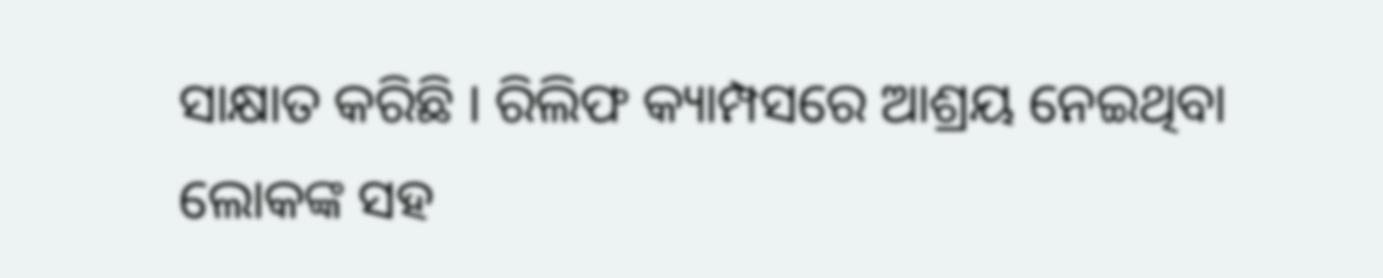ସାକ୍ଷାତ କରିଛି । ରିଲିଫ କ୍ୟାମ୍ପସରେ ଆଶ୍ରୟ ନେଇଥିବା ଲୋକଙ୍କ ସହ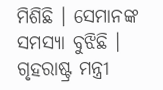ମିଶିଛି । ସେମାନଙ୍କ ସମସ୍ୟା ବୁଝିଛି । ଗୃହରାଷ୍ଟ୍ର ମନ୍ତ୍ରୀ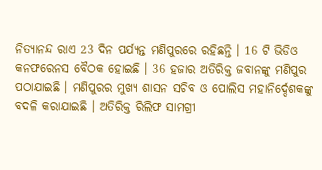ନିତ୍ୟାନନ୍ଦ ରାଏ 23 ଦିନ ପର୍ଯ୍ୟନ୍ତ ମଣିପୁରରେ ରହିଛନ୍ତି । 16 ଟି ଭିଡିଓ କନଫରେନସ ବୈଠକ ହୋଇଛି । 36 ହଜାର ଅତିରିକ୍ତ ଜବାନଙ୍କୁ ମଣିପୁର ପଠାଯାଇଛି । ମଣିପୁରର ମୁଖ୍ୟ ଶାସନ ସଚିବ ଓ ପୋଲିସ ମହାନିର୍ଦ୍ଦେଶକଙ୍କୁ ବଦଳି କରାଯାଇଛି । ଅତିରିକ୍ତ ରିଲିଫ ସାମଗ୍ରୀ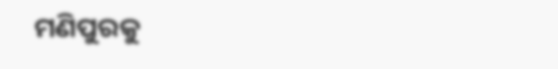ମଣିପୁରକୁ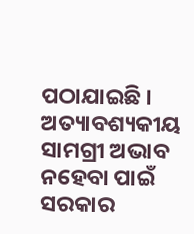ପଠାଯାଇଛି । ଅତ୍ୟାବଶ୍ୟକୀୟ ସାମଗ୍ରୀ ଅଭାବ ନହେବା ପାଇଁ ସରକାର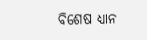ବିଶେଷ ଧ୍ୟାନ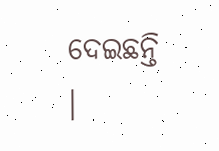ଦେଇଛନ୍ତି ।